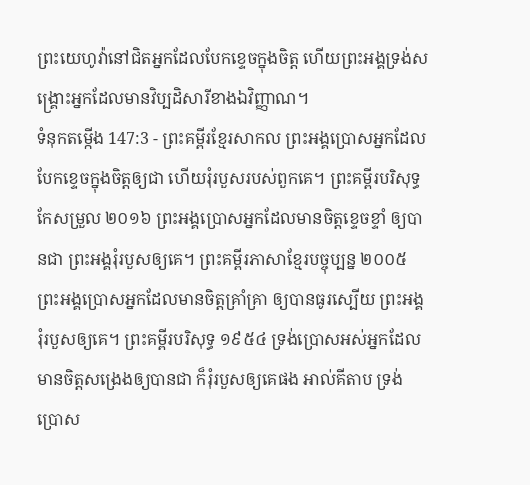ព្រះយេហូវ៉ានៅជិតអ្នកដែលបែកខ្ទេចក្នុងចិត្ត ហើយព្រះអង្គទ្រង់សង្គ្រោះអ្នកដែលមានវិប្បដិសារីខាងឯវិញ្ញាណ។
ទំនុកតម្កើង 147:3 - ព្រះគម្ពីរខ្មែរសាកល ព្រះអង្គប្រោសអ្នកដែលបែកខ្ទេចក្នុងចិត្តឲ្យជា ហើយរុំរបួសរបស់ពួកគេ។ ព្រះគម្ពីរបរិសុទ្ធកែសម្រួល ២០១៦ ព្រះអង្គប្រោសអ្នកដែលមានចិត្តខ្ទេចខ្ទាំ ឲ្យបានជា ព្រះអង្គរុំរបួសឲ្យគេ។ ព្រះគម្ពីរភាសាខ្មែរបច្ចុប្បន្ន ២០០៥ ព្រះអង្គប្រោសអ្នកដែលមានចិត្តគ្រាំគ្រា ឲ្យបានធូរស្បើយ ព្រះអង្គរុំរបួសឲ្យគេ។ ព្រះគម្ពីរបរិសុទ្ធ ១៩៥៤ ទ្រង់ប្រោសអស់អ្នកដែលមានចិត្តសង្រេងឲ្យបានជា ក៏រុំរបួសឲ្យគេផង អាល់គីតាប ទ្រង់ប្រោស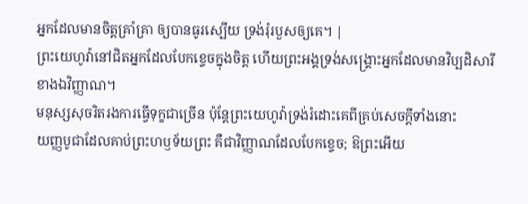អ្នកដែលមានចិត្តគ្រាំគ្រា ឲ្យបានធូរស្បើយ ទ្រង់រុំរបួសឲ្យគេ។ |
ព្រះយេហូវ៉ានៅជិតអ្នកដែលបែកខ្ទេចក្នុងចិត្ត ហើយព្រះអង្គទ្រង់សង្គ្រោះអ្នកដែលមានវិប្បដិសារីខាងឯវិញ្ញាណ។
មនុស្សសុចរិតរងការធ្វើទុក្ខជាច្រើន ប៉ុន្តែព្រះយេហូវ៉ាទ្រង់រំដោះគេពីគ្រប់សេចក្ដីទាំងនោះ
យញ្ញបូជាដែលគាប់ព្រះហឫទ័យព្រះ គឺជាវិញ្ញាណដែលបែកខ្ទេច; ឱព្រះអើយ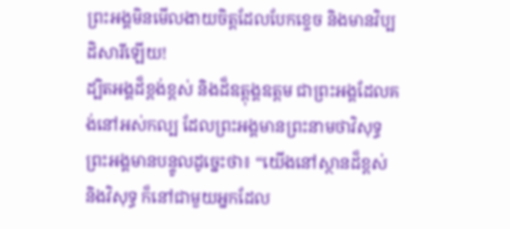ព្រះអង្គមិនមើលងាយចិត្តដែលបែកខ្ទេច និងមានវិប្បដិសារីឡើយ!
ដ្បិតអង្គដ៏ខ្ពង់ខ្ពស់ និងដ៏ឧត្ដុង្គឧត្ដម ជាព្រះអង្គដែលគង់នៅអស់កល្ប ដែលព្រះអង្គមានព្រះនាមថាវិសុទ្ធ ព្រះអង្គមានបន្ទូលដូច្នេះថា៖ “យើងនៅស្ថានដ៏ខ្ពស់ និងវិសុទ្ធ ក៏នៅជាមួយអ្នកដែល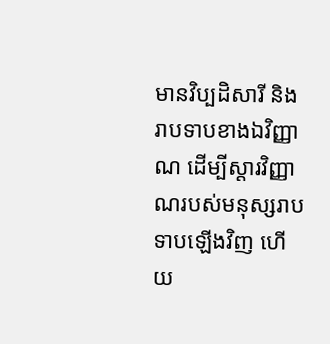មានវិប្បដិសារី និងរាបទាបខាងឯវិញ្ញាណ ដើម្បីស្ដារវិញ្ញាណរបស់មនុស្សរាបទាបឡើងវិញ ហើយ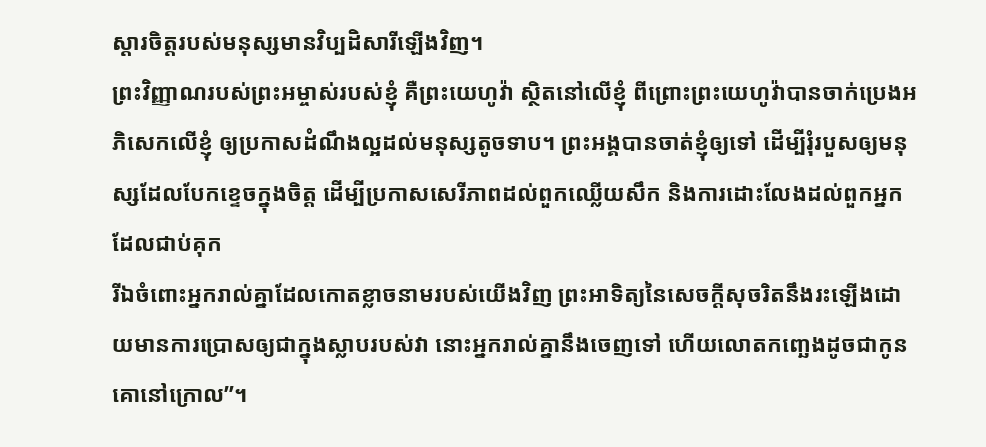ស្ដារចិត្តរបស់មនុស្សមានវិប្បដិសារីឡើងវិញ។
ព្រះវិញ្ញាណរបស់ព្រះអម្ចាស់របស់ខ្ញុំ គឺព្រះយេហូវ៉ា ស្ថិតនៅលើខ្ញុំ ពីព្រោះព្រះយេហូវ៉ាបានចាក់ប្រេងអភិសេកលើខ្ញុំ ឲ្យប្រកាសដំណឹងល្អដល់មនុស្សតូចទាប។ ព្រះអង្គបានចាត់ខ្ញុំឲ្យទៅ ដើម្បីរុំរបួសឲ្យមនុស្សដែលបែកខ្ទេចក្នុងចិត្ត ដើម្បីប្រកាសសេរីភាពដល់ពួកឈ្លើយសឹក និងការដោះលែងដល់ពួកអ្នកដែលជាប់គុក
រីឯចំពោះអ្នករាល់គ្នាដែលកោតខ្លាចនាមរបស់យើងវិញ ព្រះអាទិត្យនៃសេចក្ដីសុចរិតនឹងរះឡើងដោយមានការប្រោសឲ្យជាក្នុងស្លាបរបស់វា នោះអ្នករាល់គ្នានឹងចេញទៅ ហើយលោតកញ្ឆេងដូចជាកូនគោនៅក្រោល”។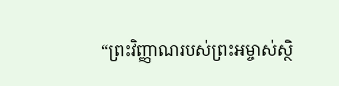“ព្រះវិញ្ញាណរបស់ព្រះអម្ចាស់ស្ថិ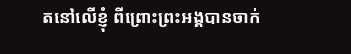តនៅលើខ្ញុំ ពីព្រោះព្រះអង្គបានចាក់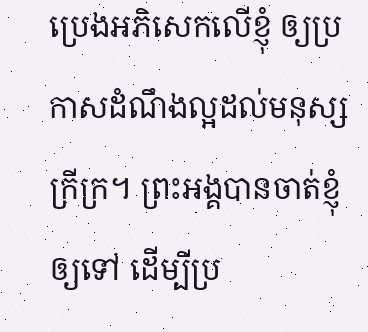ប្រេងអភិសេកលើខ្ញុំ ឲ្យប្រកាសដំណឹងល្អដល់មនុស្សក្រីក្រ។ ព្រះអង្គបានចាត់ខ្ញុំឲ្យទៅ ដើម្បីប្រ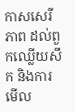កាសសេរីភាព ដល់ពួកឈ្លើយសឹក និងការមើល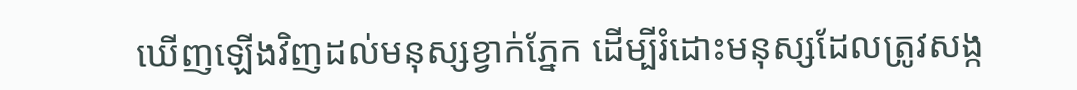ឃើញឡើងវិញដល់មនុស្សខ្វាក់ភ្នែក ដើម្បីរំដោះមនុស្សដែលត្រូវសង្ក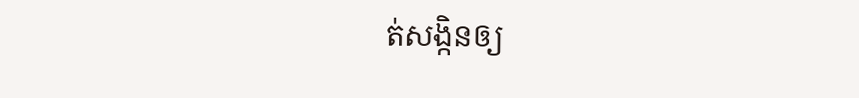ត់សង្កិនឲ្យ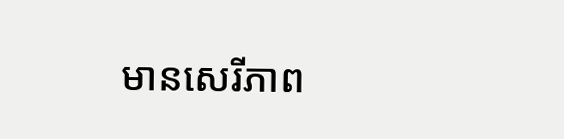មានសេរីភាព